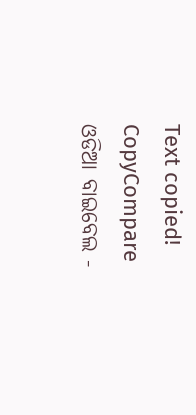Text copied!
CopyCompare
ଓଡିଆ ବାଇବେଲ -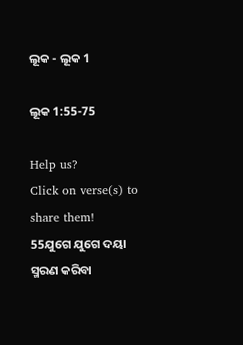ଲୂକ - ଲୂକ 1

ଲୂକ 1:55-75

Help us?
Click on verse(s) to share them!
55ଯୁଗେ ଯୁଗେ ଦୟା ସ୍ମରଣ କରିବା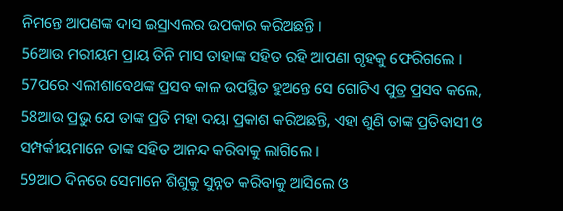ନିମନ୍ତେ ଆପଣଙ୍କ ଦାସ ଇସ୍ରାଏଲର ଉପକାର କରିଅଛନ୍ତି ।
56ଆଉ ମରୀୟମ ପ୍ରାୟ ତିନି ମାସ ତାହାଙ୍କ ସହିତ ରହି ଆପଣା ଗୃହକୁ ଫେରିଗଲେ ।
57ପରେ ଏଲୀଶାବେଥଙ୍କ ପ୍ରସବ କାଳ ଉପସ୍ଥିତ ହୁଅନ୍ତେ ସେ ଗୋଟିଏ ପୁତ୍ର ପ୍ରସବ କଲେ,
58ଆଉ ପ୍ରଭୁ ଯେ ତାଙ୍କ ପ୍ରତି ମହା ଦୟା ପ୍ରକାଶ କରିଅଛନ୍ତି, ଏହା ଶୁଣି ତାଙ୍କ ପ୍ରତିବାସୀ ଓ ସମ୍ପର୍କୀୟମାନେ ତାଙ୍କ ସହିତ ଆନନ୍ଦ କରିବାକୁ ଲାଗିଲେ ।
59ଆଠ ଦିନରେ ସେମାନେ ଶିଶୁକୁ ସୁନ୍ନତ କରିବାକୁ ଆସିଲେ ଓ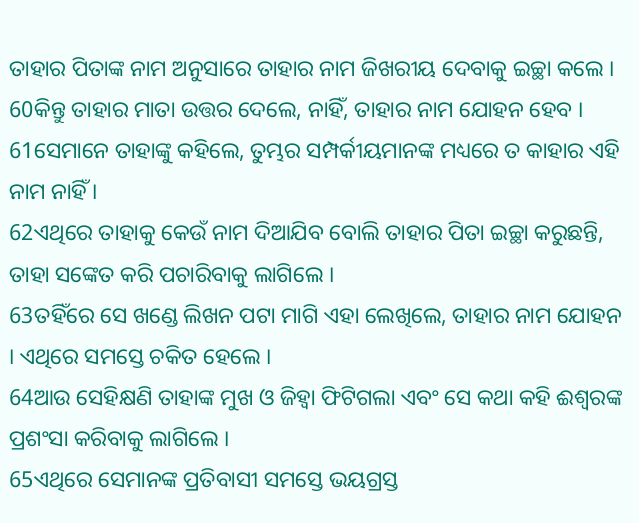ତାହାର ପିତାଙ୍କ ନାମ ଅନୁସାରେ ତାହାର ନାମ ଜିଖରୀୟ ଦେବାକୁ ଇଚ୍ଛା କଲେ ।
60କିନ୍ତୁ ତାହାର ମାତା ଉତ୍ତର ଦେଲେ, ନାହିଁ, ତାହାର ନାମ ଯୋହନ ହେବ ।
61ସେମାନେ ତାହାଙ୍କୁ କହିଲେ, ତୁମ୍ଭର ସମ୍ପର୍କୀୟମାନଙ୍କ ମଧ୍ୟରେ ତ କାହାର ଏହି ନାମ ନାହିଁ ।
62ଏଥିରେ ତାହାକୁ କେଉଁ ନାମ ଦିଆଯିବ ବୋଲି ତାହାର ପିତା ଇଚ୍ଛା କରୁଛନ୍ତି, ତାହା ସଙ୍କେତ କରି ପଚାରିବାକୁ ଲାଗିଲେ ।
63ତହିଁରେ ସେ ଖଣ୍ଡେ ଲିଖନ ପଟା ମାଗି ଏହା ଲେଖିଲେ, ତାହାର ନାମ ଯୋହନ । ଏଥିରେ ସମସ୍ତେ ଚକିତ ହେଲେ ।
64ଆଉ ସେହିକ୍ଷଣି ତାହାଙ୍କ ମୁଖ ଓ ଜିହ୍ୱା ଫିଟିଗଲା ଏବଂ ସେ କଥା କହି ଈଶ୍ୱରଙ୍କ ପ୍ରଶଂସା କରିବାକୁ ଲାଗିଲେ ।
65ଏଥିରେ ସେମାନଙ୍କ ପ୍ରତିବାସୀ ସମସ୍ତେ ଭୟଗ୍ରସ୍ତ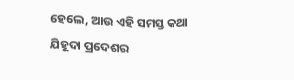ହେଲେ, ଆଉ ଏହି ସମସ୍ତ କଥା ଯିହୂଦା ପ୍ରଦେଶର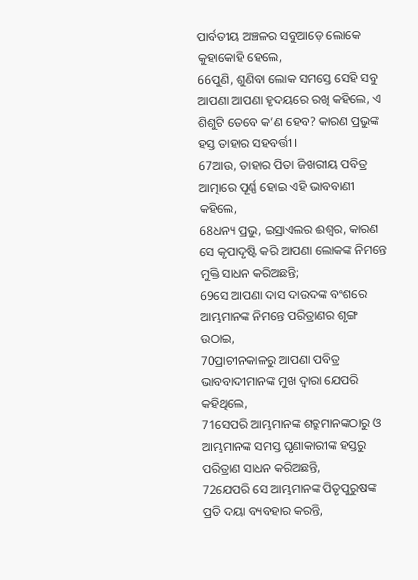ପାର୍ବତୀୟ ଅଞ୍ଚଳର ସବୁଆଡ଼େ ଲୋକେ କୁହାକୋହି ହେଲେ,
66ପୁଣି, ଶୁଣିବା ଲୋକ ସମସ୍ତେ ସେହି ସବୁ ଆପଣା ଆପଣା ହୃଦୟରେ ରଖି କହିଲେ, ଏ ଶିଶୁଟି ତେବେ କ’ଣ ହେବ? କାରଣ ପ୍ରଭୁଙ୍କ ହସ୍ତ ତାହାର ସହବର୍ତ୍ତୀ ।
67ଆଉ, ତାହାର ପିତା ଜିଖରୀୟ ପବିତ୍ର ଆତ୍ମାରେ ପୂର୍ଣ୍ଣ ହୋଇ ଏହି ଭାବବାଣୀ କହିଲେ,
68ଧନ୍ୟ ପ୍ରଭୁ, ଇସ୍ରାଏଲର ଈଶ୍ୱର, କାରଣ ସେ କୃପାଦୃଷ୍ଟି କରି ଆପଣା ଲୋକଙ୍କ ନିମନ୍ତେ ମୁକ୍ତି ସାଧନ କରିଅଛନ୍ତି;
69ସେ ଆପଣା ଦାସ ଦାଉଦଙ୍କ ବଂଶରେ ଆମ୍ଭମାନଙ୍କ ନିମନ୍ତେ ପରିତ୍ରାଣର ଶୃଙ୍ଗ ଉଠାଇ,
70ପ୍ରାଚୀନକାଳରୁ ଆପଣା ପବିତ୍ର ଭାବବାଦୀମାନଙ୍କ ମୁଖ ଦ୍ୱାରା ଯେପରି କହିଥିଲେ,
71ସେପରି ଆମ୍ଭମାନଙ୍କ ଶତ୍ରୁମାନଙ୍କଠାରୁ ଓ ଆମ୍ଭମାନଙ୍କ ସମସ୍ତ ଘୃଣାକାରୀଙ୍କ ହସ୍ତରୁ ପରିତ୍ରାଣ ସାଧନ କରିଅଛନ୍ତି,
72ଯେପରି ସେ ଆମ୍ଭମାନଙ୍କ ପିତୃପୁରୁଷଙ୍କ ପ୍ରତି ଦୟା ବ୍ୟବହାର କରନ୍ତି,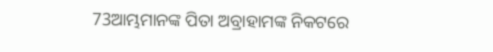73ଆମ୍ଭମାନଙ୍କ ପିତା ଅବ୍ରାହାମଙ୍କ ନିକଟରେ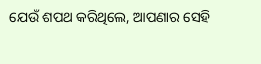ଯେଉଁ ଶପଥ କରିଥିଲେ, ଆପଣାର ସେହି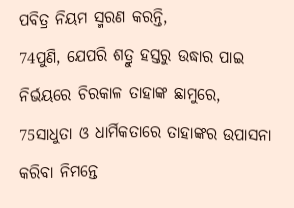ପବିତ୍ର ନିୟମ ସ୍ମରଣ କରନ୍ତି,
74ପୁଣି, ଯେପରି ଶତ୍ରୁ ହସ୍ତରୁ ଉଦ୍ଧାର ପାଇ ନିର୍ଭୟରେ ଚିରକାଳ ତାହାଙ୍କ ଛାମୁରେ,
75ସାଧୁତା ଓ ଧାର୍ମିକତାରେ ତାହାଙ୍କର ଉପାସନା କରିବା ନିମନ୍ତେ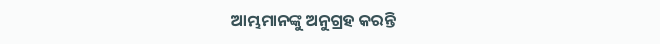ଆମ୍ଭମାନଙ୍କୁ ଅନୁଗ୍ରହ କରନ୍ତି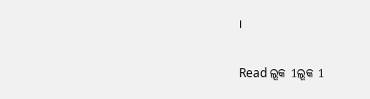।

Read ଲୂକ 1ଲୂକ 1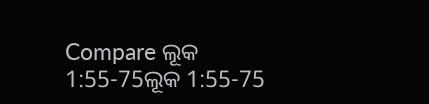Compare ଲୂକ 1:55-75ଲୂକ 1:55-75